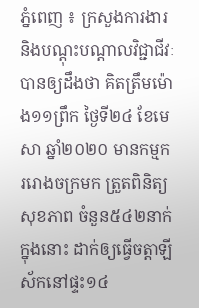ភ្នំពេញ ៖ ក្រសួងការងារ និងបណ្ដុះបណ្ដាលវិជ្ជាជីវៈ បានឲ្យដឹងថា គិតត្រឹមម៉ោង១១ព្រឹក ថ្ងៃទី២៤ ខែមេសា ឆ្នាំ២០២០ មានកម្មកររោងចក្រមក ត្រួតពិនិត្យសុខភាព ចំនួន៥៤២នាក់ ក្នុងនោះ ដាក់ឲ្យធ្វើចត្តាឡីស័កនៅផ្ទះ១៤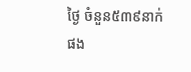ថ្ងៃ ចំនួន៥៣៩នាក់ ផង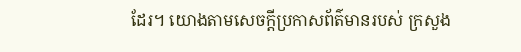ដែរ។ យោងតាមសេចក្ដីប្រកាសព័ត៌មានរបស់ ក្រសួង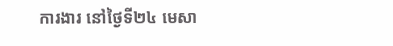ការងារ នៅថ្ងៃទី២៤ មេសា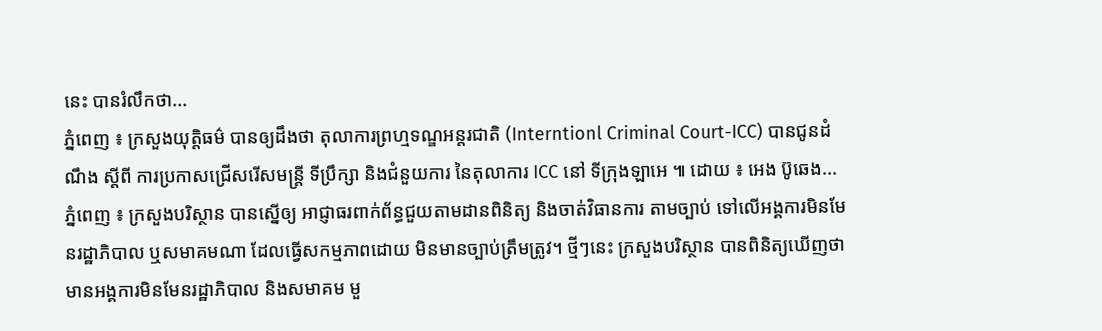នេះ បានរំលឹកថា...
ភ្នំពេញ ៖ ក្រសួងយុត្តិធម៌ បានឲ្យដឹងថា តុលាការព្រហ្មទណ្ឌអន្ដរជាតិ (Interntionl Criminal Court-ICC) បានជូនដំណឹង ស្ដីពី ការប្រកាសជ្រើសរើសមន្ដ្រី ទីប្រឹក្សា និងជំនួយការ នៃតុលាការ ICC នៅ ទីក្រុងឡាអេ ៕ ដោយ ៖ អេង ប៊ូឆេង...
ភ្នំពេញ ៖ ក្រសួងបរិស្ថាន បានស្នើឲ្យ អាជ្ញាធរពាក់ព័ន្ធជួយតាមដានពិនិត្យ និងចាត់វិធានការ តាមច្បាប់ ទៅលើអង្គការមិនមែនរដ្ឋាភិបាល ឬសមាគមណា ដែលធ្វើសកម្មភាពដោយ មិនមានច្បាប់ត្រឹមត្រូវ។ ថ្មីៗនេះ ក្រសួងបរិស្ថាន បានពិនិត្យឃើញថា មានអង្គការមិនមែនរដ្ឋាភិបាល និងសមាគម មួ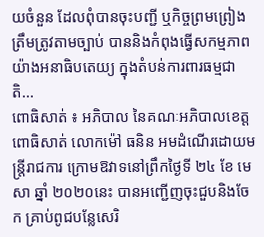យចំនួន ដែលពុំបានចុះបញ្ជី ឬកិច្ចព្រមព្រៀងត្រឹមត្រូវតាមច្បាប់ បាននិងកំពុងធ្វើសកម្មភាព យ៉ាងអនាធិបតេយ្យ ក្នុងតំបន់ការពារធម្មជាតិ...
ពោធិសាត់ ៖ អភិបាល នៃគណៈអភិបាលខេត្តពោធិសាត់ លោកម៉ៅ ធនិន អមដំណើរដោយមន្ត្រីរាជការ ក្រោមឱវាទនៅព្រឹកថ្ងៃទី ២៤ ខែ មេសា ឆ្នាំ ២០២០នេះ បានអញ្ជើញចុះជួបនិងចែក គ្រាប់ពូជបន្លែសេរិ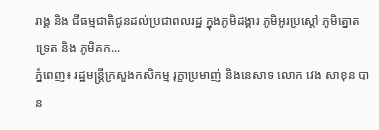រាង្គ និង ជីធម្មជាតិជូនដល់ប្រជាពលរដ្ឋ ក្នុងភូមិដង្គារ ភូមិអូរប្រស្តៅ ភូមិត្នោតទ្រេត និង ភូមិគក...
ភ្នំពេញ៖ រដ្ឋមន្រ្តីក្រសួងកសិកម្ម រុក្ខាប្រមាញ់ និងនេសាទ លោក វេង សាខុន បាន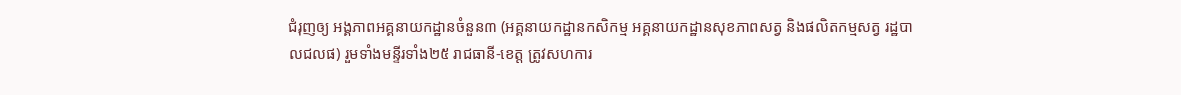ជំរុញឲ្យ អង្គភាពអគ្គនាយកដ្ឋានចំនួន៣ (អគ្គនាយកដ្ឋានកសិកម្ម អគ្គនាយកដ្ឋានសុខភាពសត្វ និងផលិតកម្មសត្វ រដ្ឋបាលជលផ) រួមទាំងមន្ទីរទាំង២៥ រាជធានី-ខេត្ត ត្រូវសហការ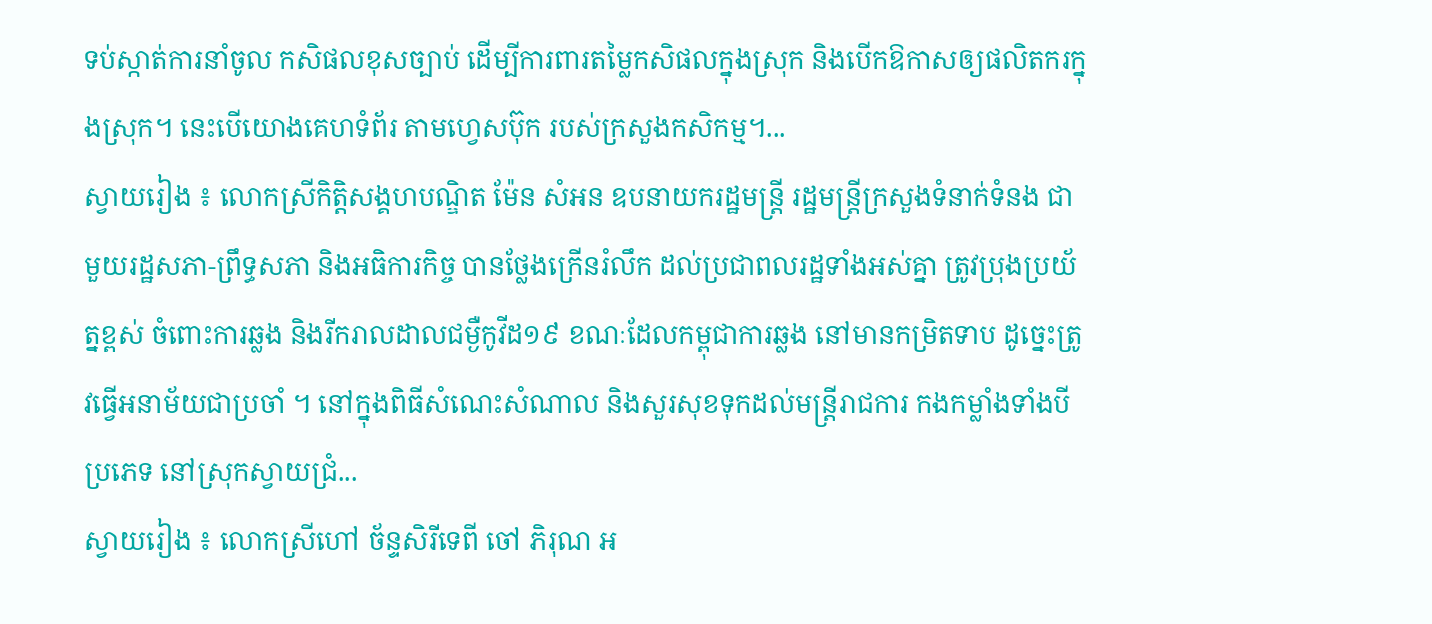ទប់ស្កាត់ការនាំចូល កសិផលខុសច្បាប់ ដើម្បីការពារតម្លៃកសិផលក្នុងស្រុក និងបើកឱកាសឲ្យផលិតករក្នុងស្រុក។ នេះបើយោងគេហទំព័រ តាមហ្វេសប៊ុក របស់ក្រសួងកសិកម្ម។...
ស្វាយរៀង ៖ លោកស្រីកិត្តិសង្គហបណ្ឌិត ម៉ែន សំអន ឧបនាយករដ្ឋមន្រ្តី រដ្ឋមន្រ្តីក្រសួងទំនាក់ទំនង ជាមួយរដ្ឋសភា-ព្រឹទ្ធសភា និងអធិការកិច្ច បានថ្លែងក្រើនរំលឹក ដល់ប្រជាពលរដ្ឋទាំងអស់គ្នា ត្រូវប្រុងប្រយ័ត្នខ្ពស់ ចំពោះការឆ្លង និងរីករាលដាលជម្ងឺកូវីដ១៩ ខណៈដែលកម្ពុជាការឆ្លង នៅមានកម្រិតទាប ដូច្នេះត្រូវធ្វើអនាម័យជាប្រចាំ ។ នៅក្នុងពិធីសំណេះសំណាល និងសួរសុខទុកដល់មន្រ្តីរាជការ កងកម្លាំងទាំងបីប្រភេទ នៅស្រុកស្វាយជ្រំ...
ស្វាយរៀង ៖ លោកស្រីហៅ ច័ន្ទសិរីទេពី ចៅ ភិរុណ អ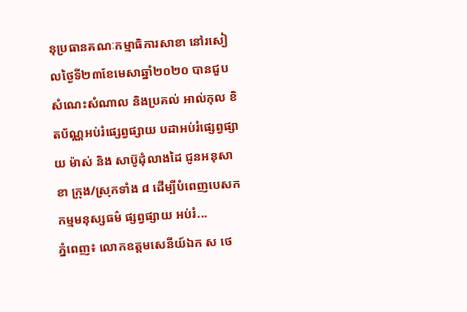នុប្រធានគណៈកម្មាធិការសាខា នៅរសៀលថ្ងៃទី២៣ខែមេសាឆ្នាំ២០២០ បានជួបសំណេះសំណាល និងប្រគល់ អាល់កុល ខិតប័ណ្ណអប់រំផ្សេព្វផ្សាយ បដាអប់រំផ្សេព្វផ្សាយ ម៉ាស់ និង សាប៊ូដុំលាងដៃ ជូនអនុសាខា ក្រុង/ស្រុកទាំង ៨ ដើម្បីបំពេញបេសកកម្មមនុស្សធម៌ ផ្សព្វផ្សាយ អប់រំ...
ភ្នំពេញ៖ លោកឧត្តមសេនីយ៍ឯក ស ថេ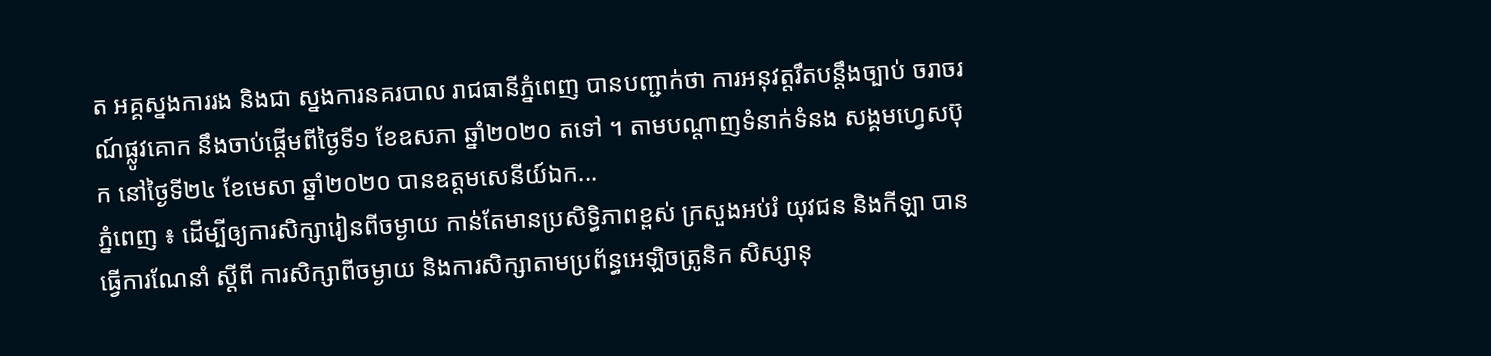ត អគ្គស្នងការរង និងជា ស្នងការនគរបាល រាជធានីភ្នំពេញ បានបញ្ជាក់ថា ការអនុវត្តរឹតបន្តឹងច្បាប់ ចរាចរណ៍ផ្លូវគោក នឹងចាប់ផ្តើមពីថ្ងៃទី១ ខែឧសភា ឆ្នាំ២០២០ តទៅ ។ តាមបណ្ដាញទំនាក់ទំនង សង្គមហ្វេសប៊ុក នៅថ្ងៃទី២៤ ខែមេសា ឆ្នាំ២០២០ បានឧត្តមសេនីយ៍ឯក...
ភ្នំពេញ ៖ ដើម្បីឲ្យការសិក្សារៀនពីចម្ងាយ កាន់តែមានប្រសិទ្ធិភាពខ្ពស់ ក្រសួងអប់រំ យុវជន និងកីឡា បានធ្វើការណែនាំ ស្ដីពី ការសិក្សាពីចម្ងាយ និងការសិក្សាតាមប្រព័ន្ធអេឡិចត្រូនិក សិស្សានុ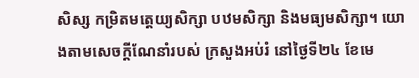សិស្ស កម្រិតមត្តេយ្យសិក្សា បឋមសិក្សា និងមធ្យមសិក្សា។ យោងតាមសេចក្ដីណែនាំរបស់ ក្រសួងអប់រំ នៅថ្ងៃទី២៤ ខែមេ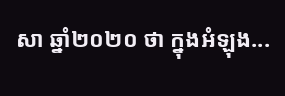សា ឆ្នាំ២០២០ ថា ក្នុងអំឡុង...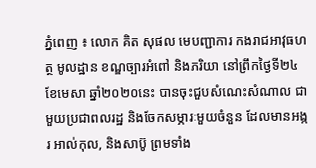ភ្នំពេញ ៖ លោក គិត សុផល មេបញ្ជាការ កងរាជអាវុធហត្ថ មូលដ្ឋាន ខណ្ឌច្បារអំពៅ និងភរិយា នៅព្រឹកថ្ងៃទី២៤ ខែមេសា ឆ្នាំ២០២០នេះ បានចុះជួបសំណេះសំណាល ជាមួយប្រជាពលរដ្ឋ និងចែកសម្ភារៈមួយចំនួន ដែលមានអង្ករ អាល់កុល, និងសាប៊ូ ព្រមទាំង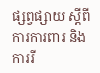ផ្សព្វផ្សាយ ស្តីពីការការពារ និងការរី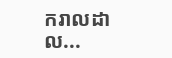ករាលដាល...